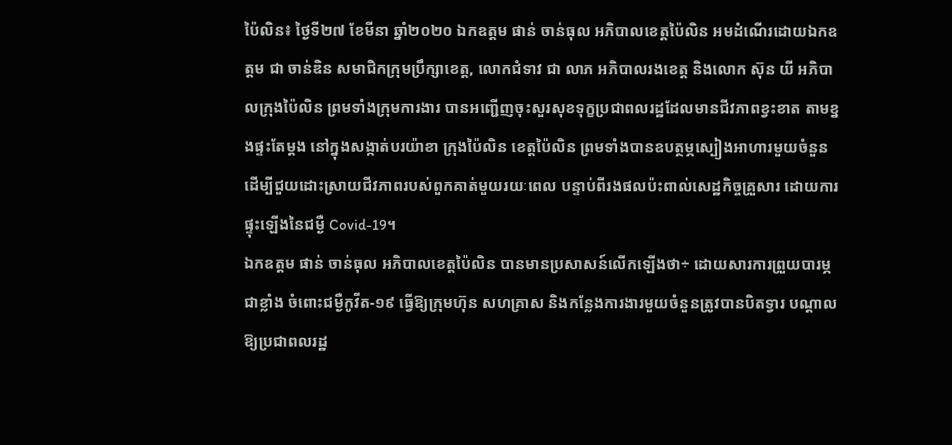ប៉ៃលិន៖ ថ្ងៃទី២៧ ខែមីនា ឆ្នាំ២០២០ ឯកឧត្តម ផាន់ ចាន់ធុល អភិបាលខេត្តប៉ៃលិន អមដំណើរដោយឯកឧត្តម ជា ចាន់ឌិន សមាជិកក្រុមប្រឹក្សាខេត្ត, លោកជំទាវ ជា លាភ អភិបាលរងខេត្ត និងលោក ស៊ុន យី អភិបាលក្រុងប៉ៃលិន ព្រមទាំងក្រុមការងារ បានអញ្ជើញចុះសួរសុខទុក្ខប្រជាពលរដ្ឋដែលមានជីវភាពខ្វះខាត តាមខ្នងផ្ទះតែម្តង នៅក្នុងសង្កាត់បរយ៉ាខា ក្រុងប៉ៃលិន ខេត្តប៉ៃលិន ព្រមទាំងបានឧបត្ថម្ភស្បៀងអាហារមួយចំនួន ដើម្បីជួយដោះស្រាយជីវភាពរបស់ពួកគាត់មួយរយៈពេល បន្ទាប់ពីរងផលប៉ះពាល់សេដ្ឋកិច្ចគ្រួសារ ដោយការផ្ទុះឡើងនៃជម្ងឺ Covid-19។
ឯកឧត្តម ផាន់ ចាន់ធុល អភិបាលខេត្តប៉ៃលិន បានមានប្រសាសន៍លើកឡើងថា÷ ដោយសារការព្រួយបារម្ភជាខ្លាំង ចំពោះជម្ងឺកូវីត-១៩ ធ្វើឱ្យក្រុមហ៊ុន សហគ្រាស និងកន្លែងការងារមួយចំនួនត្រូវបានបិតទ្វារ បណ្តាលឱ្យប្រជាពលរដ្ឋ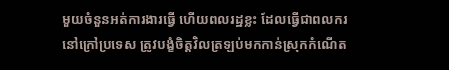មួយចំនួនអត់ការងារធ្វើ ហើយពលរដ្ឋខ្លះ ដែលធ្វើជាពលករនៅក្រៅប្រទេស ត្រូវបង្ខំចិត្តវិលត្រឡប់មកកាន់ស្រុកកំណើត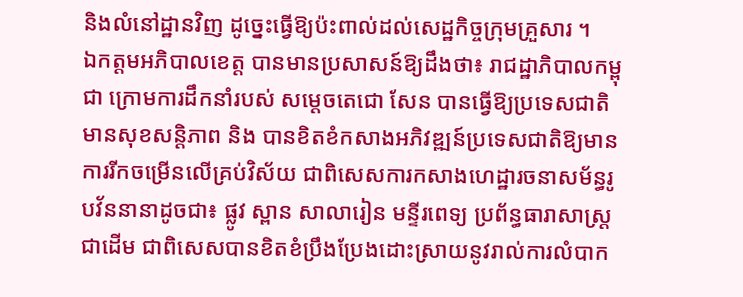និងលំនៅដ្ឋានវិញ ដូច្នេះធ្វើឱ្យប៉ះពាល់ដល់សេដ្ឋកិច្ចក្រុមគ្រួសារ ។
ឯកត្តមអភិបាលខេត្ត បានមានប្រសាសន៍ឱ្យដឹងថា៖ រាជដ្ឋាភិបាលកម្ពុជា ក្រោមការដឹកនាំរបស់ សម្តេចតេជោ សែន បានធ្វើឱ្យប្រទេសជាតិមានសុខសន្តិភាព និង បានខិតខំកសាងអភិវឌ្ឍន៍ប្រទេសជាតិឱ្យមានការរីកចម្រើនលើគ្រប់វិស័យ ជាពិសេសការកសាងហេដ្ឋារចនាសម័ន្ធរូបវ័ននានាដូចជា៖ ផ្លូវ ស្ពាន សាលារៀន មន្ទីរពេទ្យ ប្រព័ន្ធធារាសាស្ត្រ ជាដើម ជាពិសេសបានខិតខំប្រឹងប្រែងដោះស្រាយនូវរាល់ការលំបាក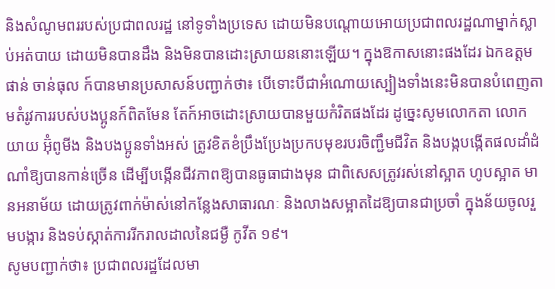និងសំណូមពររបស់ប្រជាពលរដ្ឋ នៅទូទាំងប្រទេស ដោយមិនបណ្តោយអោយប្រជាពលរដ្ឋណាម្នាក់ស្លាប់អត់បាយ ដោយមិនបានដឹង និងមិនបានដោះស្រាយននោះឡើយ។ ក្នុងឱកាសនោះផងដែរ ឯកឧត្តម ផាន់ ចាន់ធុល ក៍បានមានប្រសាសន៍បញ្ជាក់ថា៖ បើទោះបីជាអំណោយស្បៀងទាំងនេះមិនបានបំពេញតាមតំរូវការរបស់បងប្អូនក៍ពិតមែន តែក៍អាចដោះស្រាយបានមួយកំរិតផងដែរ ដូច្នេះសូមលោកតា លោកយាយ អ៊ុំពូមីង និងបងប្អូនទាំងអស់ ត្រូវខិតខំប្រឹងប្រែងប្រកបមុខរបរចិញ្ជឹមជីវិត និងបង្កបង្កើតផលដាំដំណាំឱ្យបានកាន់ច្រើន ដើម្បីបង្កើនជីវភាពឱ្យបានធូធាជាងមុន ជាពិសេសត្រូវរស់នៅស្អាត ហូបស្អាត មានអនាម័យ ដោយត្រូវពាក់ម៉ាស់នៅកន្លែងសាធារណៈ និងលាងសម្អាតដៃឱ្យបានជាប្រចាំ ក្នុងន័យចូលរួមបង្ការ និងទប់ស្កាត់ការរីករាលដាលនៃជម្ងឺ កូវីត ១៩។
សូមបញ្ជាក់ថា៖ ប្រជាពលរដ្ឋដែលមា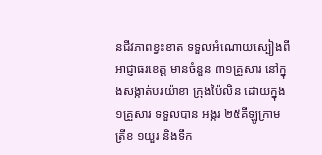នជីវភាពខ្វះខាត ទទួលអំណោយស្បៀងពីអាជ្ញាធរខេត្ត មានចំនួន ៣១គ្រួសារ នៅក្នុងសង្កាត់បរយ៉ាខា ក្រុងប៉ៃលិន ដោយក្នុង ១គ្រួសារ ទទួលបាន អង្ករ ២៥គីឡូក្រាម ត្រីខ ១យួរ និងទឹក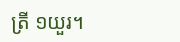ត្រី ១យួរ។